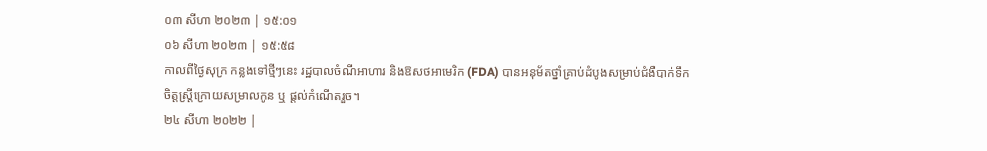០៣ សីហា ២០២៣ | ១៥:០១
០៦ សីហា ២០២៣ | ១៥:៥៨
កាលពីថ្ងៃសុក្រ កន្លងទៅថ្មីៗនេះ រដ្ឋបាលចំណីអាហារ និងឱសថអាមេរិក (FDA) បានអនុម័តថ្នាំគ្រាប់ដំបូងសម្រាប់ជំងឺបាក់ទឹកចិត្តស្រ្តីក្រោយសម្រាលកូន ឬ ផ្តល់កំណើតរួច។
២៤ សីហា ២០២២ |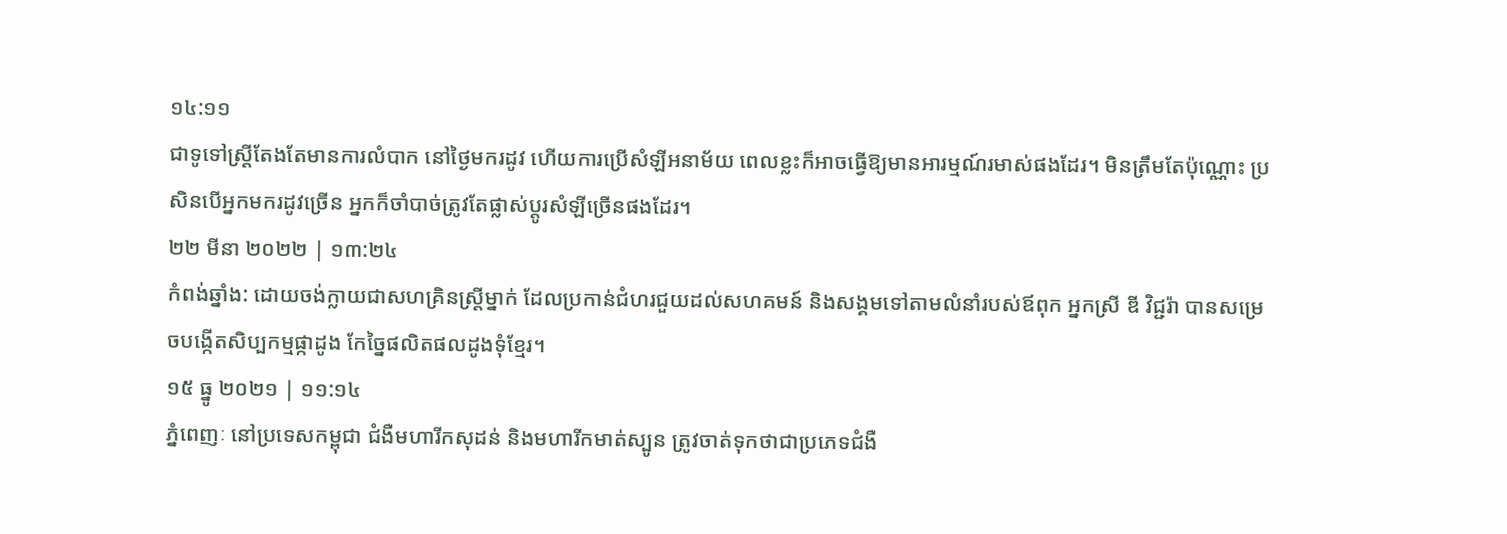១៤:១១
ជាទូទៅស្ត្រីតែងតែមានការលំបាក នៅថ្ងៃមករដូវ ហើយការប្រើសំឡីអនាម័យ ពេលខ្លះក៏អាចធ្វើឱ្យមានអារម្មណ៍រមាស់ផងដែរ។ មិនត្រឹមតែប៉ុណ្ណោះ ប្រសិនបើអ្នកមករដូវច្រើន អ្នកក៏ចាំបាច់ត្រូវតែផ្លាស់ប្តូរសំឡីច្រើនផងដែរ។
២២ មីនា ២០២២ | ១៣:២៤
កំពង់ឆ្នាំង: ដោយចង់ក្លាយជាសហគ្រិនស្ដ្រីម្នាក់ ដែលប្រកាន់ជំហរជួយដល់សហគមន៍ និងសង្គមទៅតាមលំនាំរបស់ឪពុក អ្នកស្រី ឌី វិជ្ជរ៉ា បានសម្រេចបង្កើតសិប្បកម្មផ្កាដូង កែច្នៃផលិតផលដូងទុំខ្មែរ។
១៥ ធ្នូ ២០២១ | ១១:១៤
ភ្នំពេញៈ នៅប្រទេសកម្ពុជា ជំងឺមហារីកសុដន់ និងមហារីកមាត់ស្បូន ត្រូវចាត់ទុកថាជាប្រភេទជំងឺ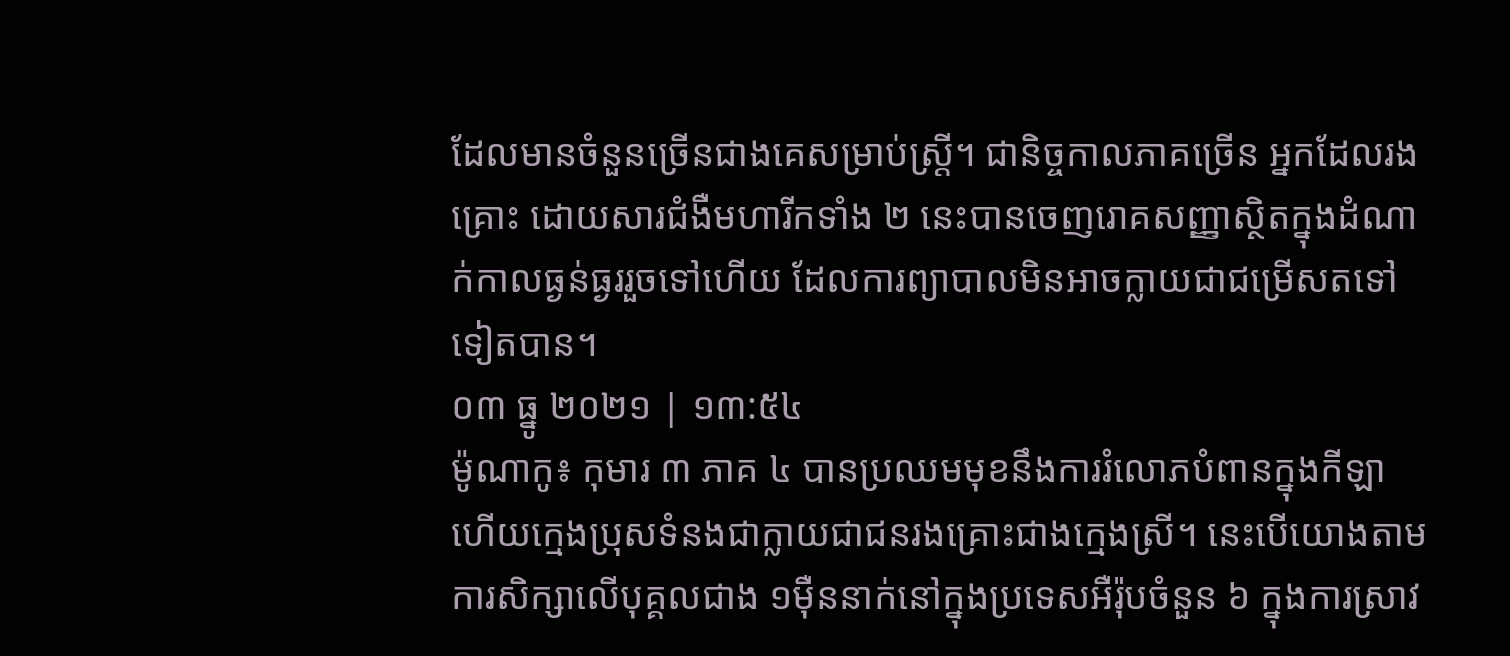ដែលមានចំនួនច្រើនជាងគេសម្រាប់ស្ត្រី។ ជានិច្ចកាលភាគច្រើន អ្នកដែលរងគ្រោះ ដោយសារជំងឺមហារីកទាំង ២ នេះបានចេញរោគសញ្ញាស្ថិតក្នុងដំណាក់កាលធ្ងន់ធ្ងររួចទៅហើយ ដែលការព្យាបាលមិនអាចក្លាយជាជម្រើសតទៅទៀតបាន។
០៣ ធ្នូ ២០២១ | ១៣:៥៤
ម៉ូណាកូ៖ កុមារ ៣ ភាគ ៤ បានប្រឈមមុខនឹងការរំលោភបំពានក្នុងកីឡា ហើយក្មេងប្រុសទំនងជាក្លាយជាជនរងគ្រោះជាងក្មេងស្រី។ នេះបើយោងតាមការសិក្សាលើបុគ្គលជាង ១ម៉ឺននាក់នៅក្នុងប្រទេសអឺរ៉ុបចំនួន ៦ ក្នុងការស្រាវ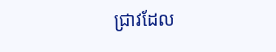ជ្រាវដែល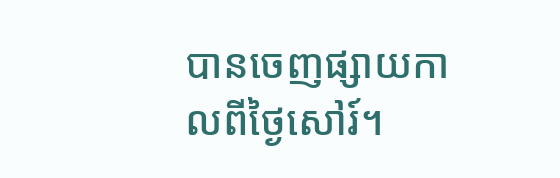បានចេញផ្សាយកាលពីថ្ងៃសៅរ៍។